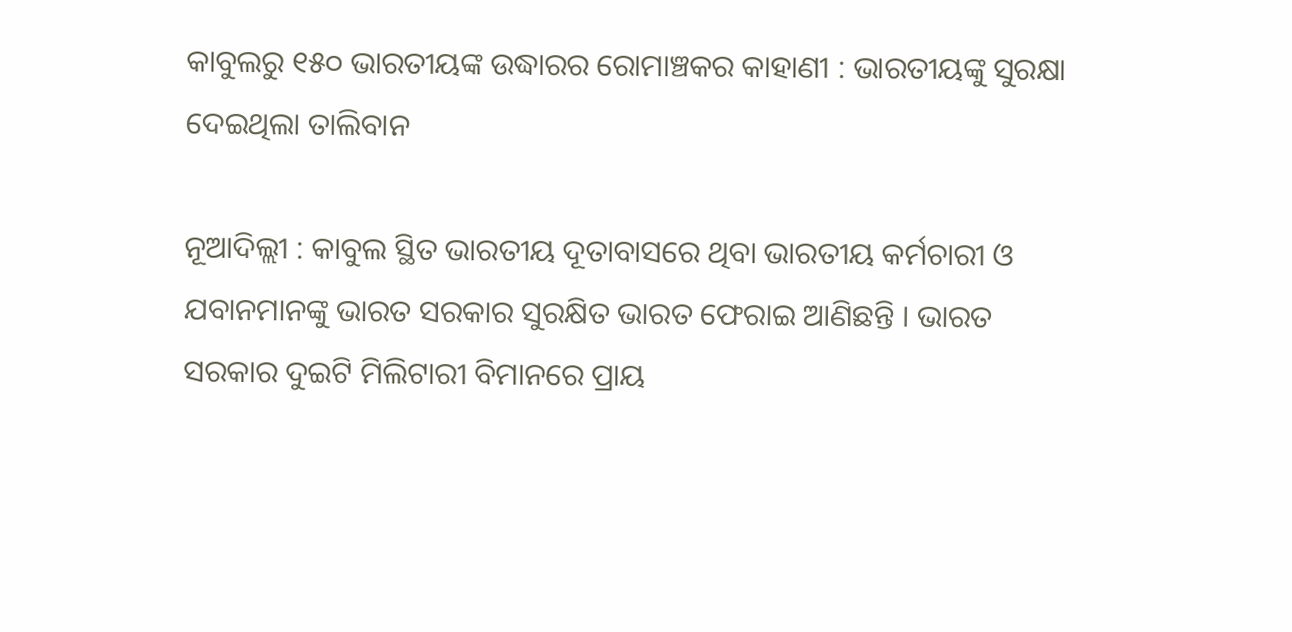କାବୁଲରୁ ୧୫୦ ଭାରତୀୟଙ୍କ ଉଦ୍ଧାରର ରୋମାଞ୍ଚକର କାହାଣୀ : ଭାରତୀୟଙ୍କୁ ସୁରକ୍ଷା ଦେଇଥିଲା ତାଲିବାନ

ନୂଆଦିଲ୍ଲୀ : କାବୁଲ ସ୍ଥିତ ଭାରତୀୟ ଦୂତାବାସରେ ଥିବା ଭାରତୀୟ କର୍ମଚାରୀ ଓ ଯବାନମାନଙ୍କୁ ଭାରତ ସରକାର ସୁରକ୍ଷିତ ଭାରତ ଫେରାଇ ଆଣିଛନ୍ତି । ଭାରତ ସରକାର ଦୁଇଟି ମିଲିଟାରୀ ବିମାନରେ ପ୍ରାୟ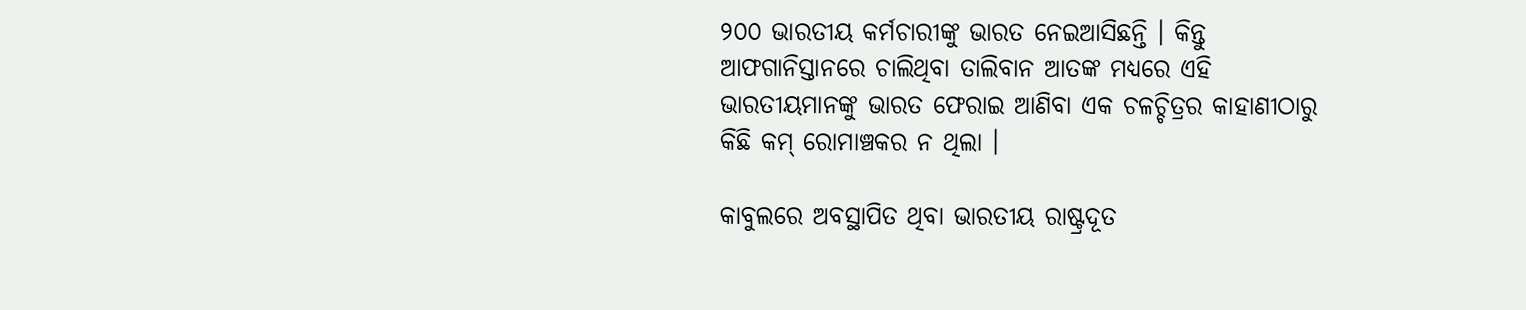୨୦୦ ଭାରତୀୟ କର୍ମଚାରୀଙ୍କୁ ଭାରତ ନେଇଆସିଛନ୍ତି । କିନ୍ତୁ ଆଫଗାନିସ୍ତାନରେ ଚାଲିଥିବା ତାଲିବାନ ଆତଙ୍କ ମଧ୍ୟରେ ଏହି ଭାରତୀୟମାନଙ୍କୁ ଭାରତ ଫେରାଇ ଆଣିବା ଏକ ଚଳଚ୍ଚିତ୍ରର କାହାଣୀଠାରୁ କିଛି କମ୍ ରୋମାଞ୍ଚକର ନ ଥିଲା ।

କାବୁଲରେ ଅବସ୍ଥାପିତ ଥିବା ଭାରତୀୟ ରାଷ୍ଟ୍ରଦୂତ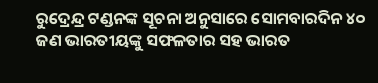ରୁଦ୍ରେନ୍ଦ୍ର ଟଣ୍ଡନଙ୍କ ସୂଚନା ଅନୁସାରେ ସୋମବାରଦିନ ୪୦ ଜଣ ଭାରତୀୟଙ୍କୁ ସଫଳତାର ସହ ଭାରତ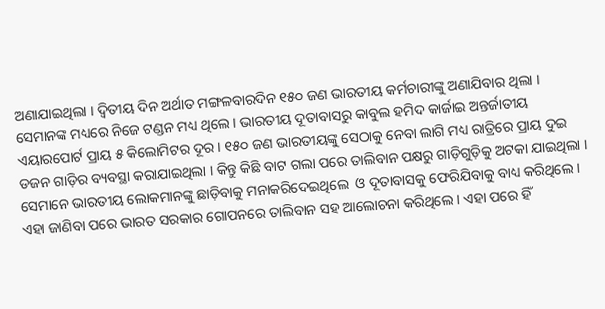ଅଣାଯାଇଥିଲା । ଦ୍ବିତୀୟ ଦିନ ଅର୍ଥାତ ମଙ୍ଗଳବାରଦିନ ୧୫୦ ଜଣ ଭାରତୀୟ କର୍ମଚାରୀଙ୍କୁ ଅଣାଯିବାର ଥିଲା । ସେମାନଙ୍କ ମଧ୍ୟରେ ନିଜେ ଟଣ୍ଡନ ମଧ୍ୟ ଥିଲେ । ଭାରତୀୟ ଦୂତାବାସରୁ କାବୁଲ ହମିଦ କାର୍ଜାଇ ଅନ୍ତର୍ଜାତୀୟ ଏୟାରପୋର୍ଟ ପ୍ରାୟ ୫ କିଲୋମିଟର ଦୂର । ୧୫୦ ଜଣ ଭାରତୀୟଙ୍କୁ ସେଠାକୁ ନେବା ଲାଗି ମଧ୍ୟ ରାତ୍ରିରେ ପ୍ରାୟ ଦୁଇ ଡଜନ ଗାଡ଼ିର ବ୍ୟବସ୍ଥା କରାଯାଇଥିଲା । କିନ୍ତୁ କିଛି ବାଟ ଗଲା ପରେ ତାଲିବାନ ପକ୍ଷରୁ ଗାଡ଼ିଗୁଡ଼ିକୁ ଅଟକା ଯାଇଥିଲା । ସେମାନେ ଭାରତୀୟ ଲୋକମାନଙ୍କୁ ଛାଡ଼ିବାକୁ ମନାକରିଦେଇଥିଲେ  ଓ ଦୂତାବାସକୁ ଫେରିଯିବାକୁ ବାଧ୍ୟ କରିଥିଲେ । ଏହା ଜାଣିବା ପରେ ଭାରତ ସରକାର ଗୋପନରେ ତାଲିବାନ ସହ ଆଲୋଚନା କରିଥିଲେ । ଏହା ପରେ ହିଁ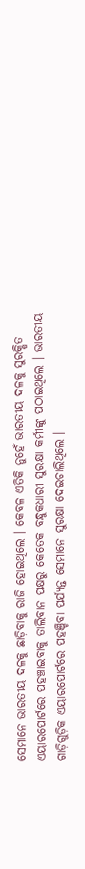ସେମାନେ ଭାରତୀୟ ଦଳକୁ ଛାଡ଼ିବାକୁ ରାଜି ହୋଇଥିଲେ । କେବଳ ଏତିକି ନୁହେଁ ଭାରତୀୟ ଦଳକୁ ସୁରକ୍ଷିତ ଏୟାରପୋର୍ଟରେ ପହଞ୍ଚାଇବାକୁ ତାଲିବାନ ପକ୍ଷରୁ କେତେକ ବନ୍ଧୁକଧାରୀ ସୁରକ୍ଷା କର୍ମୀଙ୍କୁ ପଠାଇଥିଲେ । ଭାରତୀୟ ଗାଡ଼ିଗୁଡ଼ିକ ଏୟାରପୋର୍ଟରେ ପହଞ୍ଚିବା ପର୍ଯ୍ୟନ୍ତ ସେମାନେ ସୁରକ୍ଷା ଦେଇଚାଲିଥିଲେ ।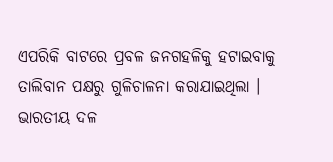ଏପରିକି ବାଟରେ ପ୍ରବଳ ଜନଗହଳିକୁ ହଟାଇବାକୁ ତାଲିବାନ ପକ୍ଷରୁ ଗୁଳିଚାଳନା କରାଯାଇଥିଲା । ଭାରତୀୟ ଦଳ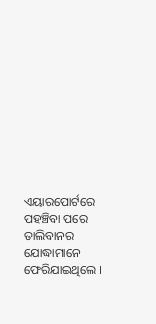ଏୟାରପୋର୍ଟରେ ପହଞ୍ଚିବା ପରେ ତାଲିବାନର ଯୋଦ୍ଧାମାନେ ଫେରିଯାଇଥିଲେ ।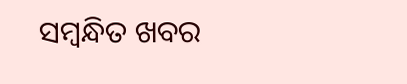ସମ୍ବନ୍ଧିତ ଖବର